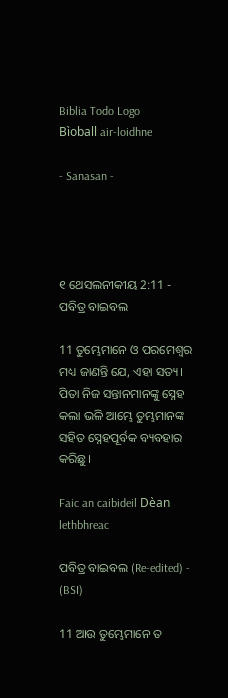Biblia Todo Logo
Bìoball air-loidhne

- Sanasan -




୧ ଥେସଲନୀକୀୟ 2:11 - ପବିତ୍ର ବାଇବଲ

11 ତୁମ୍ଭେମାନେ ଓ ପରମେଶ୍ୱର ମଧ୍ୟ ଜାଣନ୍ତି ଯେ, ଏହା ସତ୍ୟ। ପିତା ନିଜ ସନ୍ତାନମାନଙ୍କୁ ସ୍ନେହ କଲା ଭଳି ଆମ୍ଭେ ତୁମ୍ଭମାନଙ୍କ ସହିତ ସ୍ନେହପୂର୍ବକ ବ୍ୟବହାର କରିଛୁ।

Faic an caibideil Dèan lethbhreac

ପବିତ୍ର ବାଇବଲ (Re-edited) - (BSI)

11 ଆଉ ତୁମ୍ଭେମାନେ ତ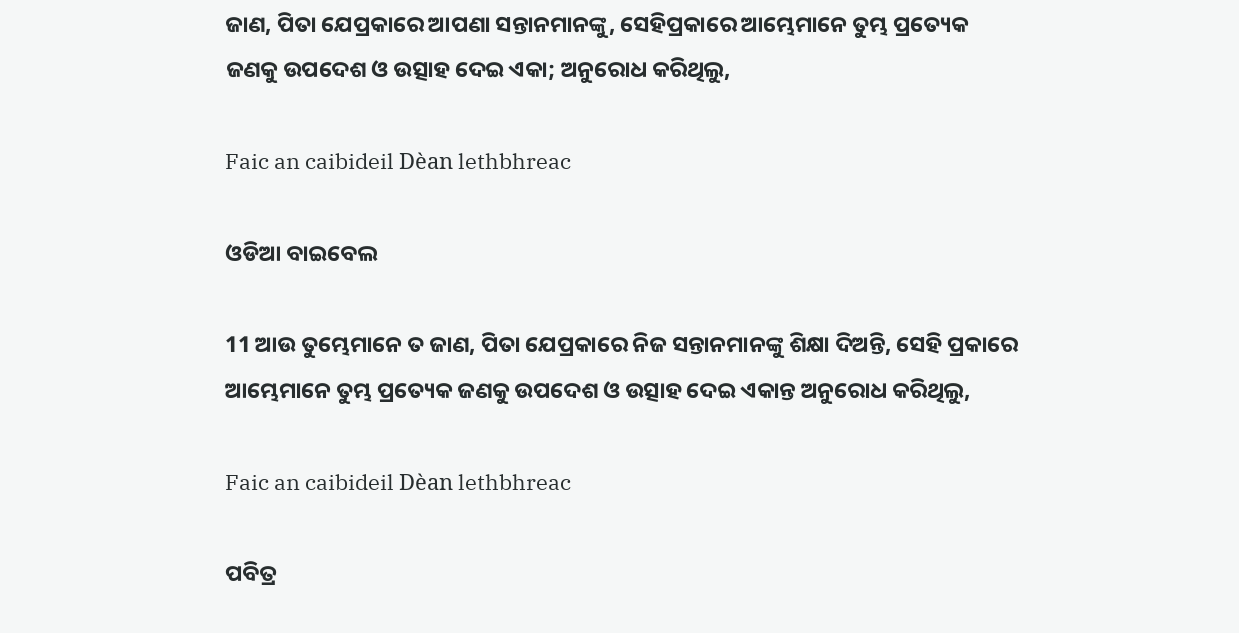ଜାଣ, ପିତା ଯେପ୍ରକାରେ ଆପଣା ସନ୍ତାନମାନଙ୍କୁ, ସେହିପ୍ରକାରେ ଆମ୍ଭେମାନେ ତୁମ୍ଭ ପ୍ରତ୍ୟେକ ଜଣକୁ ଉପଦେଶ ଓ ଉତ୍ସାହ ଦେଇ ଏକା; ଅନୁରୋଧ କରିଥିଲୁ,

Faic an caibideil Dèan lethbhreac

ଓଡିଆ ବାଇବେଲ

11 ଆଉ ତୁମ୍ଭେମାନେ ତ ଜାଣ, ପିତା ଯେପ୍ରକାରେ ନିଜ ସନ୍ତାନମାନଙ୍କୁ ଶିକ୍ଷା ଦିଅନ୍ତି, ସେହି ପ୍ରକାରେ ଆମ୍ଭେମାନେ ତୁମ୍ଭ ପ୍ରତ୍ୟେକ ଜଣକୁ ଉପଦେଶ ଓ ଉତ୍ସାହ ଦେଇ ଏକାନ୍ତ ଅନୁରୋଧ କରିଥିଲୁ,

Faic an caibideil Dèan lethbhreac

ପବିତ୍ର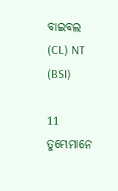ବାଇବଲ (CL) NT (BSI)

11 ତୁମ୍ଭେମାନେ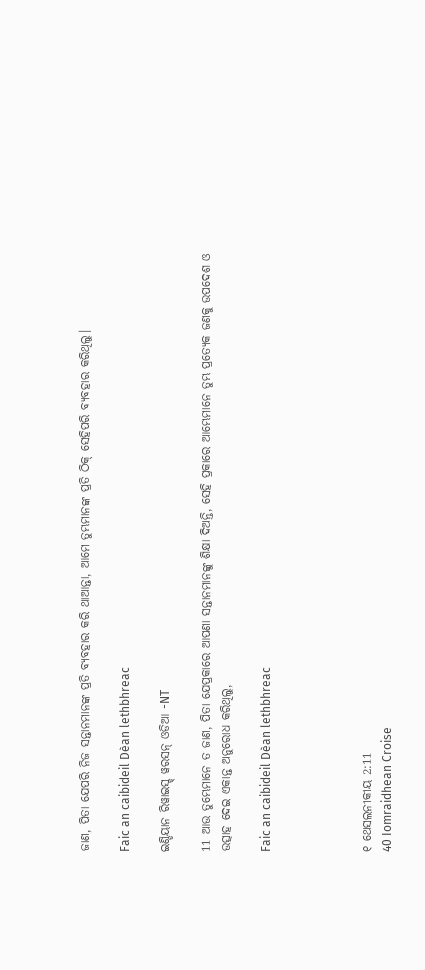ଜାଣ, ପିତା ଯେପରି ନିଜ ସନ୍ତାନମାନଙ୍କ ପ୍ରତି ବ୍ୟବହାର କରି ଥାଆନ୍ତା, ଆମେ ତୁମ୍ଭମାନଙ୍କ ପ୍ରତି ଠିକ୍ ସେହିପରି ବ୍ୟବହାର କରିଥିଲୁ।

Faic an caibideil Dèan lethbhreac

ଇଣ୍ଡିୟାନ ରିୱାଇସ୍ଡ୍ ୱରସନ୍ ଓଡିଆ -NT

11 ଆଉ ତୁମ୍ଭେମାନେ ତ ଜାଣ, ପିତା ଯେପ୍ରକାରେ ଆପଣା ସନ୍ତାନମାନଙ୍କୁ ଶିକ୍ଷା ଦିଅନ୍ତି, ସେହି ପ୍ରକାରେ ଆମ୍ଭେମାନେ ତୁମ୍ଭ ପ୍ରତ୍ୟେକ ଜଣକୁ ଉପଦେଶ ଓ ଉତ୍ସାହ ଦେଇ ଏକାନ୍ତ ଅନୁରୋଧ କରିଥିଲୁ,

Faic an caibideil Dèan lethbhreac




୧ ଥେସଲନୀକୀୟ 2:11
40 Iomraidhean Croise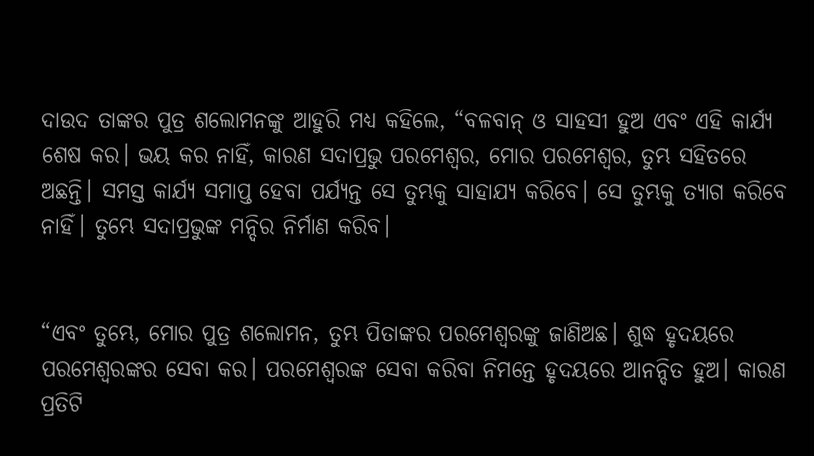ଦାଉଦ ତାଙ୍କର ପୁତ୍ର ଶଲୋମନଙ୍କୁ ଆହୁରି ମଧ୍ୟ କହିଲେ, “ବଳବାନ୍ ଓ ସାହସୀ ହୁଅ ଏବଂ ଏହି କାର୍ଯ୍ୟ ଶେଷ କର। ଭୟ କର ନାହିଁ, କାରଣ ସଦାପ୍ରଭୁ ପରମେଶ୍ୱର, ମୋର ପରମେଶ୍ୱର, ତୁମ୍ଭ ସହିତରେ ଅଛନ୍ତି। ସମସ୍ତ କାର୍ଯ୍ୟ ସମାପ୍ତ ହେବା ପର୍ଯ୍ୟନ୍ତ ସେ ତୁମ୍ଭକୁ ସାହାଯ୍ୟ କରିବେ। ସେ ତୁମ୍ଭକୁ ତ୍ୟାଗ କରିବେ ନାହିଁ। ତୁମ୍ଭେ ସଦାପ୍ରଭୁଙ୍କ ମନ୍ଦିର ନିର୍ମାଣ କରିବ।


“ଏବଂ ତୁମ୍ଭେ, ମୋର ପୁତ୍ର ଶଲୋମନ, ତୁମ୍ଭ ପିତାଙ୍କର ପରମେଶ୍ୱରଙ୍କୁ ଜାଣିଅଛ। ଶୁଦ୍ଧ ହୃଦୟରେ ପରମେଶ୍ୱରଙ୍କର ସେବା କର। ପରମେଶ୍ୱରଙ୍କ ସେବା କରିବା ନିମନ୍ତେ ହୃଦୟରେ ଆନନ୍ଦିତ ହୁଅ। କାରଣ ପ୍ରତିଟି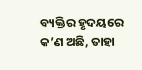ବ୍ୟକ୍ତିର ହୃଦୟରେ କ’ଣ ଅଛି, ତାହା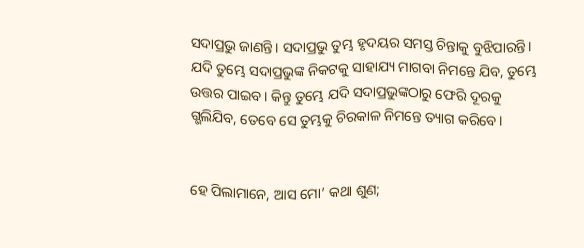ସଦାପ୍ରଭୁ ଜାଣନ୍ତି। ସଦାପ୍ରଭୁ ତୁମ୍ଭ ହୃଦୟର ସମସ୍ତ ଚିନ୍ତାକୁ ବୁଝିପାରନ୍ତି। ଯଦି ତୁମ୍ଭେ ସଦାପ୍ରଭୁଙ୍କ ନିକଟକୁ ସାହାଯ୍ୟ ମାଗବା ନିମନ୍ତେ ଯିବ, ତୁମ୍ଭେ ଉତ୍ତର ପାଇବ। କିନ୍ତୁ ତୁମ୍ଭେ ଯଦି ସଦାପ୍ରଭୁଙ୍କଠାରୁ ଫେରି ଦୂରକୁ ଗ୍ଭଲିଯିବ, ତେବେ ସେ ତୁମ୍ଭକୁ ଚିରକାଳ ନିମନ୍ତେ ତ୍ୟାଗ କରିବେ।


ହେ ପିଲାମାନେ, ଆସ ମୋ’ କଥା ଶୁଣ;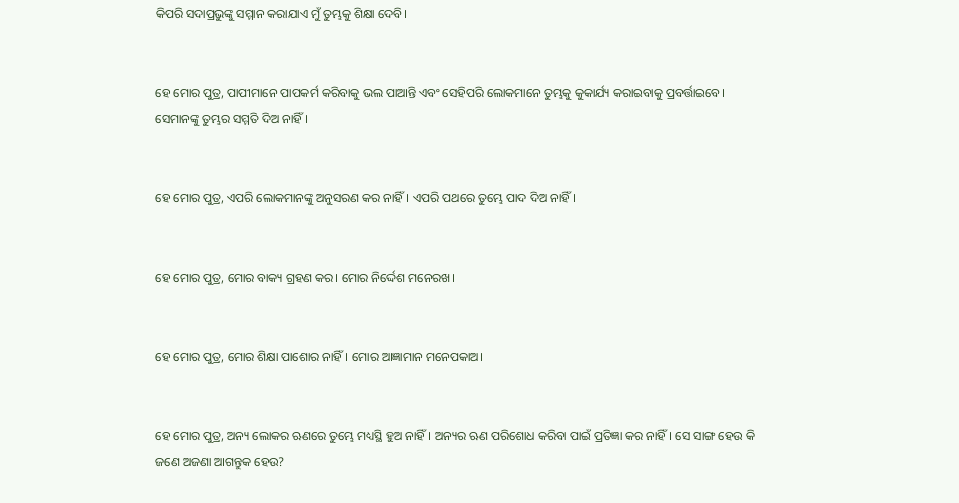କିପରି ସଦାପ୍ରଭୁଙ୍କୁ ସମ୍ମାନ କରାଯାଏ ମୁଁ ତୁମ୍ଭକୁ ଶିକ୍ଷା ଦେବି।


ହେ ମୋର ପୁତ୍ର, ପାପୀମାନେ ପାପକର୍ମ କରିବାକୁ ଭଲ ପାଆନ୍ତି ଏବଂ ସେହିପରି ଲୋକମାନେ ତୁମ୍ଭକୁ କୁକାର୍ଯ୍ୟ କରାଇବାକୁ ପ୍ରବର୍ତ୍ତାଇବେ। ସେମାନଙ୍କୁ ତୁମ୍ଭର ସମ୍ମତି ଦିଅ ନାହିଁ।


ହେ ମୋର ପୁତ୍ର, ଏପରି ଲୋକମାନଙ୍କୁ ଅନୁସରଣ କର ନାହିଁ। ଏପରି ପଥରେ ତୁମ୍ଭେ ପାଦ ଦିଅ ନାହିଁ।


ହେ ମୋର ପୁତ୍ର, ମୋର ବାକ୍ୟ ଗ୍ରହଣ କର। ମୋର ନିର୍ଦ୍ଦେଶ ମନେରଖ।


ହେ ମୋର ପୁତ୍ର, ମୋର ଶିକ୍ଷା ପାଶୋର ନାହିଁ। ମୋର ଆଜ୍ଞାମାନ ମନେପକାଅ।


ହେ ମୋର ପୁତ୍ର, ଅନ୍ୟ ଲୋକର ଋଣରେ ତୁମ୍ଭେ ମଧ୍ୟସ୍ଥି ହୁଅ ନାହିଁ। ଅନ୍ୟର ଋଣ ପରିଶୋଧ କରିବା ପାଇଁ ପ୍ରତିଜ୍ଞା କର ନାହିଁ। ସେ ସାଙ୍ଗ ହେଉ କି ଜଣେ ଅଜଣା ଆଗନ୍ତୁକ ହେଉ?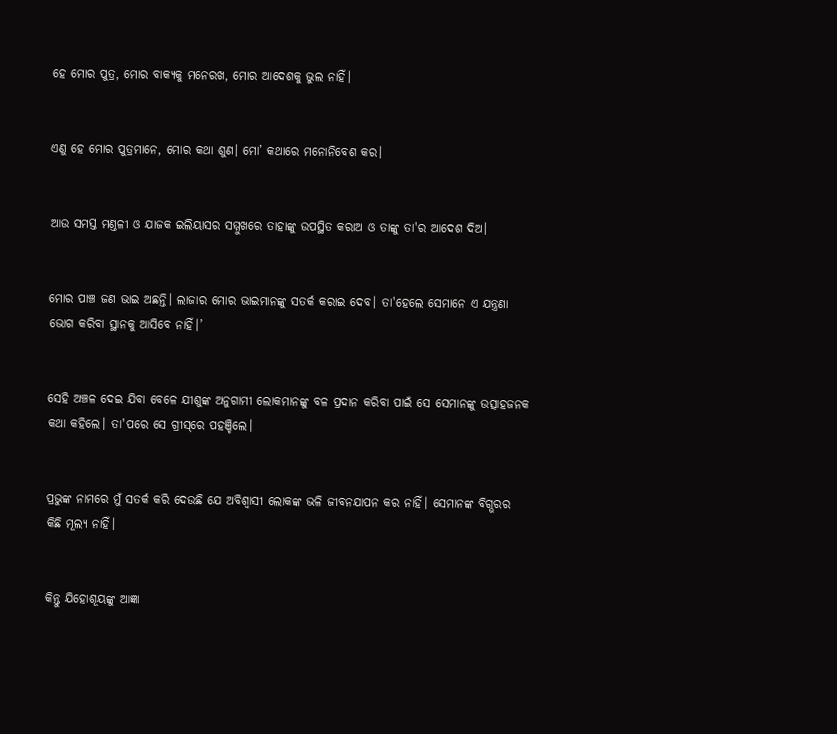ହେ ମୋର ପୁତ୍ର, ମୋର ବାକ୍ୟକୁ ମନେରଖ, ମୋର ଆଦେଶକୁ ଭୁଲ ନାହିଁ।


ଏଣୁ ହେ ମୋର ପୁତ୍ରମାନେ, ମୋର କଥା ଶୁଣ। ମୋ’ କଥାରେ ମନୋନିବେଶ କର।


ଆଉ ସମସ୍ତ ମଣ୍ତଳୀ ଓ ଯାଜକ ଇଲିୟାସର ସମ୍ମୁଖରେ ତାହାଙ୍କୁ ଉପସ୍ଥିତ କରାଅ ଓ ତାଙ୍କୁ ତା'ର ଆଦେଶ ଦିଅ।


ମୋର ପାଞ୍ଚ ଜଣ ଭାଇ ଅଛନ୍ତି। ଲାଜାର ମୋର ଭାଇମାନଙ୍କୁ ସତର୍କ କରାଇ ଦେବ। ତା'ହେଲେ ସେମାନେ ଏ ଯନ୍ତ୍ରଣା ଭୋଗ କରିବା ସ୍ଥାନକୁ ଆସିବେ ନାହିଁ।’


ସେହି ଅଞ୍ଚଳ ଦେଇ ଯିବା ବେଳେ ଯୀଶୁଙ୍କ ଅନୁଗାମୀ ଲୋକମାନଙ୍କୁ ବଳ ପ୍ରଦାନ କରିବା ପାଇଁ ସେ ସେମାନଙ୍କୁ ଉତ୍ସାହଜନକ କଥା କହିଲେ। ତା'ପରେ ସେ ଗ୍ରୀ‌ସ୍‌ରେ ପହଞ୍ଚିଲେ।


ପ୍ରଭୁଙ୍କ ନାମରେ ମୁଁ ସତର୍କ କରି ଦେଉଛି ଯେ ଅବିଶ୍ୱାସୀ ଲୋକଙ୍କ ଭଳି ଜୀବନଯାପନ କର ନାହିଁ। ସେମାନଙ୍କ ବିଗ୍ଭରର କିଛି ମୂଲ୍ୟ ନାହିଁ।


କିନ୍ତୁ ଯିହୋଶୂୟଙ୍କୁ ଆଜ୍ଞା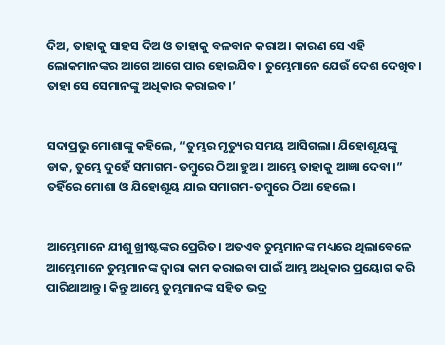ଦିଅ, ତାହାକୁ ସାହସ ଦିଅ ଓ ତାହାକୁ ବଳବାନ କରାଅ। କାରଣ ସେ ଏହି ଲୋକମାନଙ୍କର ଆଗେ ଆଗେ ପାର ହୋଇଯିବ। ତୁମ୍ଭେମାନେ ଯେଉଁ ଦେଶ ଦେଖିବ। ତାହା ସେ ସେମାନଙ୍କୁ ଅଧିକାର କରାଇବ।’


ସଦାପ୍ରଭୁ ମୋଶାଙ୍କୁ କହିଲେ, “ତୁମ୍ଭର ମୃତ୍ୟୁର ସମୟ ଆସିଗଲା। ଯିହୋଶୂୟଙ୍କୁ ଡାକ, ତୁମ୍ଭେ ଦୁହେଁ ସମାଗମ-ତମ୍ବୁରେ ଠିଆ ହୁଅ। ଆମ୍ଭେ ତାହାକୁ ଆଜ୍ଞା ଦେବା।” ତହିଁରେ ମୋଶା ଓ ଯିହୋଶୂୟ ଯାଇ ସମାଗମ-ତମ୍ବୁରେ ଠିଆ ହେଲେ।


ଆମ୍ଭେମାନେ ଯୀଶୁ ଖ୍ରୀଷ୍ଟଙ୍କର ପ୍ରେରିତ। ଅତଏବ ତୁମ୍ଭମାନଙ୍କ ମଧ୍ୟରେ ଥିଲାବେଳେ ଆମ୍ଭେମାନେ ତୁମ୍ଭମାନଙ୍କ ଦ୍ୱାରା କାମ କରାଇବା ପାଇଁ ଆମ୍ଭ ଅଧିକାର ପ୍ରୟୋଗ କରି ପାରିଥାଆନ୍ତୁ। କିନ୍ତୁ ଆମ୍ଭେ ତୁମ୍ଭମାନଙ୍କ ସହିତ ଭଦ୍ର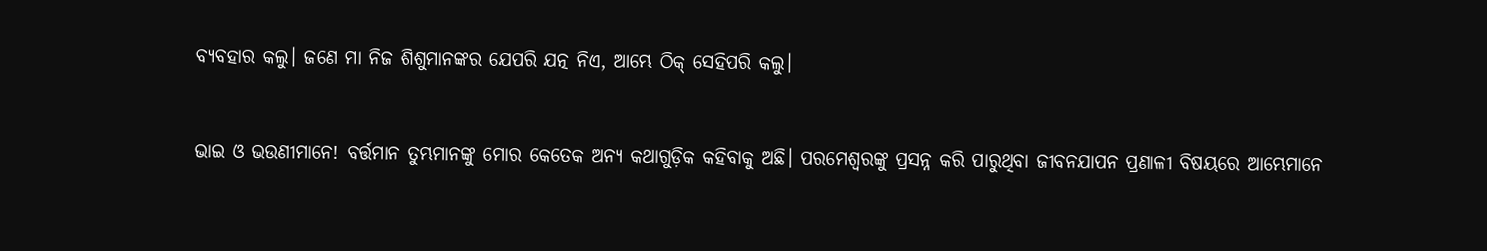ବ୍ୟବହାର କଲୁ। ଜଣେ ମା ନିଜ ଶିଶୁମାନଙ୍କର ଯେପରି ଯତ୍ନ ନିଏ, ଆମ୍ଭେ ଠିକ୍ ସେହିପରି କଲୁ।


ଭାଇ ଓ ଭଉଣୀମାନେ! ବର୍ତ୍ତମାନ ତୁମ୍ଭମାନଙ୍କୁ ମୋର କେତେକ ଅନ୍ୟ କଥାଗୁଡ଼ିକ କହିବାକୁ ଅଛି। ପରମେଶ୍ୱରଙ୍କୁ ପ୍ରସନ୍ନ କରି ପାରୁଥିବା ଜୀବନଯାପନ ପ୍ରଣାଳୀ ବିଷୟରେ ଆମ୍ଭେମାନେ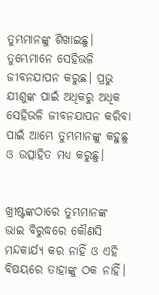ତୁମ୍ଭମାନଙ୍କୁ ଶିଖାଇଛୁ। ତୁମ୍ଭେମାନେ ସେହିଭଳି ଜୀବନଯାପନ କରୁଛ। ପ୍ରଭୁ ଯୀଶୁଙ୍କ ପାଇଁ ଅଧିକରୁ ଅଧିକ ସେହିଭଳି ଜୀବନଯାପନ କରିବା ପାଇଁ ଆମ୍ଭେ ତୁମ୍ଭମାନଙ୍କୁ କହୁଛୁ ଓ ଉତ୍ସାହିତ ମଧ୍ୟ କରୁଛୁ।


ଖ୍ରୀଷ୍ଟଙ୍କଠାରେ ତୁମ୍ଭମାନଙ୍କ ଭାଇ ବିରୁଦ୍ଧରେ କୌଣସି ମନ୍ଦକାର୍ଯ୍ୟ କର ନାହିଁ ଓ ଏହି ବିଷୟରେ ତାହାଙ୍କୁ ଠକ ନାହିଁ।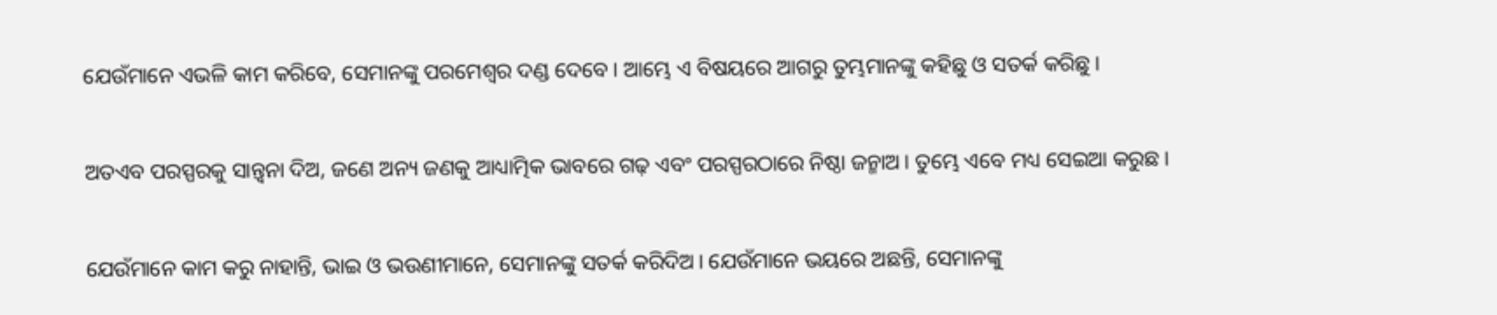ଯେଉଁମାନେ ଏଭଳି କାମ କରିବେ, ସେମାନଙ୍କୁ ପରମେଶ୍ୱର ଦଣ୍ଡ ଦେବେ। ଆମ୍ଭେ ଏ ବିଷୟରେ ଆଗରୁ ତୁମ୍ଭମାନଙ୍କୁ କହିଛୁ ଓ ସତର୍କ କରିଛୁ।


ଅତଏବ ପରସ୍ପରକୁ ସାନ୍ତ୍ୱନା ଦିଅ, ଜଣେ ଅନ୍ୟ ଜଣକୁ ଆଧ୍ୟାତ୍ମିକ ଭାବରେ ଗଢ଼ ଏବଂ ପରସ୍ପରଠାରେ ନିଷ୍ଠା ଜନ୍ମାଅ। ତୁମ୍ଭେ ଏବେ ମଧ୍ୟ ସେଇଆ କରୁଛ।


ଯେଉଁମାନେ କାମ କରୁ ନାହାନ୍ତି, ଭାଇ ଓ ଭଉଣୀମାନେ, ସେମାନଙ୍କୁ ସତର୍କ କରିଦିଅ। ଯେଉଁମାନେ ଭୟରେ ଅଛନ୍ତି, ସେମାନଙ୍କୁ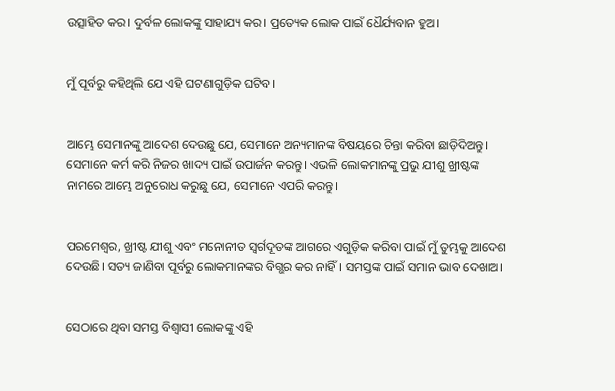ଉତ୍ସାହିତ କର। ଦୁର୍ବଳ ଲୋକଙ୍କୁ ସାହାଯ୍ୟ କର। ପ୍ରତ୍ୟେକ ଲୋକ ପାଇଁ ଧୈର୍ଯ୍ୟବାନ ହୁଅ।


ମୁଁ ପୂର୍ବରୁ କହିଥିଲି ଯେ ଏହି ଘଟଣାଗୁଡ଼ିକ ଘଟିବ।


ଆମ୍ଭେ ସେମାନଙ୍କୁ ଆଦେଶ ଦେଉଛୁ ଯେ, ସେମାନେ ଅନ୍ୟମାନଙ୍କ ବିଷୟରେ ଚିନ୍ତା କରିବା ଛାଡ଼ିଦିଅନ୍ତୁ। ସେମାନେ କର୍ମ କରି ନିଜର ଖାଦ୍ୟ ପାଇଁ ଉପାର୍ଜନ କରନ୍ତୁ। ଏଭଳି ଲୋକମାନଙ୍କୁ ପ୍ରଭୁ ଯୀଶୁ ଖ୍ରୀଷ୍ଟଙ୍କ ନାମରେ ଆମ୍ଭେ ଅନୁରୋଧ କରୁଛୁ ଯେ, ସେମାନେ ଏପରି କରନ୍ତୁ।


ପରମେଶ୍ୱର, ଖ୍ରୀଷ୍ଟ ଯୀଶୁ ଏବଂ ମନୋନୀତ ସ୍ୱର୍ଗଦୂତଙ୍କ ଆଗରେ ଏଗୁଡ଼ିକ କରିବା ପାଇଁ ମୁଁ ତୁମ୍ଭକୁ ଆଦେଶ ଦେଉଛି। ସତ୍ୟ ଜାଣିବା ପୂର୍ବରୁ ଲୋକମାନଙ୍କର ବିଗ୍ଭର କର ନାହିଁ। ସମସ୍ତଙ୍କ ପାଇଁ ସମାନ ଭାବ ଦେଖାଅ।


ସେଠାରେ ଥିବା ସମସ୍ତ ବିଶ୍ୱାସୀ ଲୋକଙ୍କୁ ଏହି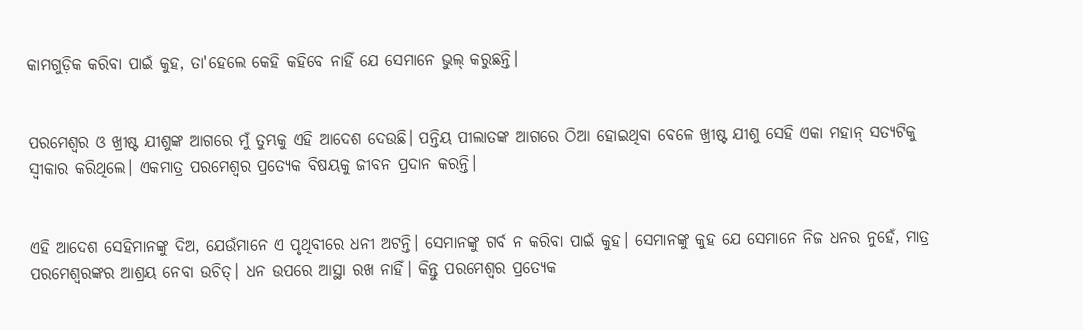କାମଗୁଡ଼ିକ କରିବା ପାଇଁ କୁହ, ତା'ହେଲେ କେହି କହିବେ ନାହିଁ ଯେ ସେମାନେ ଭୁଲ୍ କରୁଛନ୍ତି।


ପରମେଶ୍ୱର ଓ ଖ୍ରୀଷ୍ଟ ଯୀଶୁଙ୍କ ଆଗରେ ମୁଁ ତୁମ୍ଭକୁ ଏହି ଆଦେଶ ଦେଉଛି। ପନ୍ତିୟ ପୀଲାତଙ୍କ ଆଗରେ ଠିଆ ହୋଇଥିବା ବେଳେ ଖ୍ରୀଷ୍ଟ ଯୀଶୁ ସେହି ଏକା ମହାନ୍ ସତ୍ୟଟିକୁ ସ୍ୱୀକାର କରିଥିଲେ। ଏକମାତ୍ର ପରମେଶ୍ୱର ପ୍ରତ୍ୟେକ ବିଷୟକୁ ଜୀବନ ପ୍ରଦାନ କରନ୍ତି।


ଏହି ଆଦେଶ ସେହିମାନଙ୍କୁ ଦିଅ, ଯେଉଁମାନେ ଏ ପୃଥିବୀରେ ଧନୀ ଅଟନ୍ତି। ସେମାନଙ୍କୁ ଗର୍ବ ନ କରିବା ପାଇଁ କୁହ। ସେମାନଙ୍କୁ କୁହ ଯେ ସେମାନେ ନିଜ ଧନର ନୁହେଁ, ମାତ୍ର ପରମେଶ୍ୱରଙ୍କର ଆଶ୍ରୟ ନେବା ଉଚିତ୍। ଧନ ଉପରେ ଆସ୍ଥା ରଖ ନାହିଁ। କିନ୍ତୁ ପରମେଶ୍ୱର ପ୍ରତ୍ୟେକ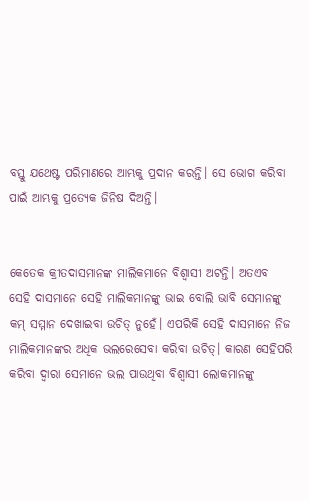ବସ୍ତୁ ଯଥେଷ୍ଟ ପରିମାଣରେ ଆମ୍ଭକୁ ପ୍ରଦାନ କରନ୍ତି। ସେ ଭୋଗ କରିବା ପାଇଁ ଆମ୍ଭକୁ ପ୍ରତ୍ୟେକ ଜିନିଷ ଦିଅନ୍ତି।


କେତେକ କ୍ରୀତଦାସମାନଙ୍କ ମାଲିକମାନେ ବିଶ୍ୱାସୀ ଅଟନ୍ତି। ଅତଏବ ସେହି ଦାସମାନେ ସେହି ମାଲିକମାନଙ୍କୁ ଭାଇ ବୋଲି ଭାବି ସେମାନଙ୍କୁ କମ୍ ସମ୍ମାନ ଦେଖାଇବା ଉଚିତ୍ ନୁହେଁ। ଏପରିକି ସେହି ଦାସମାନେ ନିଜ ମାଲିକମାନଙ୍କର ଅଧିକ ଭଲରେସେବା କରିବା ଉଚିତ୍। କାରଣ ସେହିପରି କରିବା ଦ୍ୱାରା ସେମାନେ ଭଲ ପାଉଥିବା ବିଶ୍ୱାସୀ ଲୋକମାନଙ୍କୁ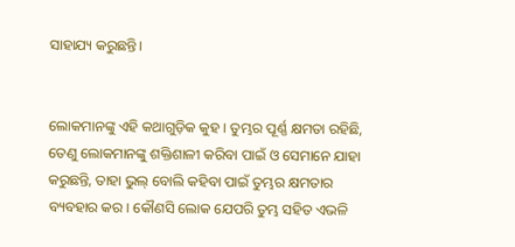ସାହାଯ୍ୟ କରୁଛନ୍ତି।


ଲୋକମାନଙ୍କୁ ଏହି କଥାଗୁଡ଼ିକ କୁହ। ତୁମ୍ଭର ପୂର୍ଣ୍ଣ କ୍ଷମତା ରହିଛି, ତେଣୁ ଲୋକମାନଙ୍କୁ ଶକ୍ତିଶାଳୀ କରିବା ପାଇଁ ଓ ସେମାନେ ଯାହା କରୁଛନ୍ତି, ତାହା ଭୁଲ୍ ବୋଲି କହିବା ପାଇଁ ତୁମ୍ଭର କ୍ଷମତାର ବ୍ୟବହାର କର। କୌଣସି ଲୋକ ଯେପରି ତୁମ୍ଭ ସହିତ ଏଭଳି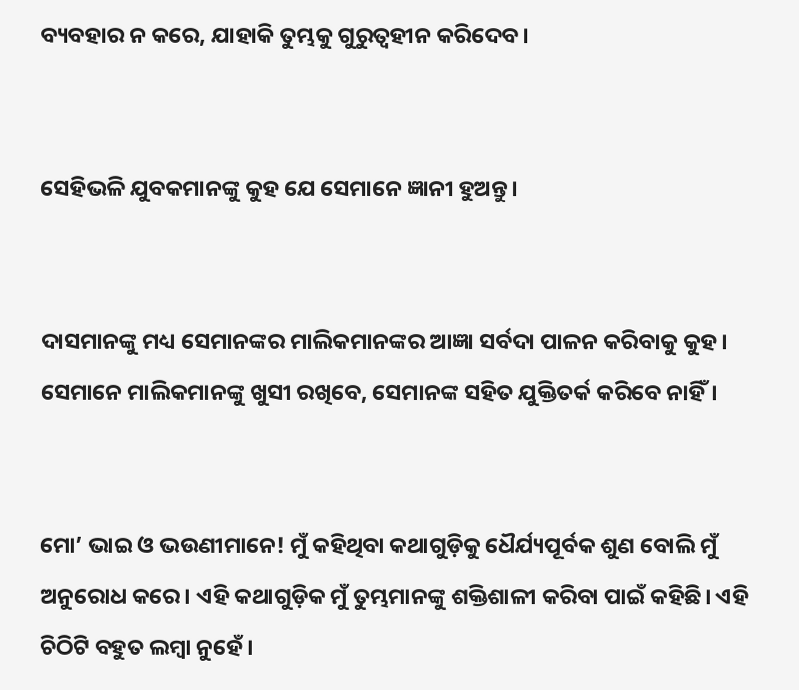ବ୍ୟବହାର ନ କରେ, ଯାହାକି ତୁମ୍ଭକୁ ଗୁରୁତ୍ୱହୀନ କରିଦେବ।


ସେହିଭଳି ଯୁବକମାନଙ୍କୁ କୁହ ଯେ ସେମାନେ ଜ୍ଞାନୀ ହୁଅନ୍ତୁ।


ଦାସମାନଙ୍କୁ ମଧ୍ୟ ସେମାନଙ୍କର ମାଲିକମାନଙ୍କର ଆଜ୍ଞା ସର୍ବଦା ପାଳନ କରିବାକୁ କୁହ। ସେମାନେ ମାଲିକମାନଙ୍କୁ ଖୁସୀ ରଖିବେ, ସେମାନଙ୍କ ସହିତ ଯୁକ୍ତିତର୍କ କରିବେ ନାହିଁ।


ମୋ’ ଭାଇ ଓ ଭଉଣୀମାନେ! ମୁଁ କହିଥିବା କଥାଗୁଡ଼ିକୁ ଧୈର୍ଯ୍ୟପୂର୍ବକ ଶୁଣ ବୋଲି ମୁଁ ଅନୁରୋଧ କରେ। ଏହି କଥାଗୁଡ଼ିକ ମୁଁ ତୁମ୍ଭମାନଙ୍କୁ ଶକ୍ତିଶାଳୀ କରିବା ପାଇଁ କହିଛି। ଏହି ଚିଠିଟି ବହୁତ ଲମ୍ବା ନୁହେଁ।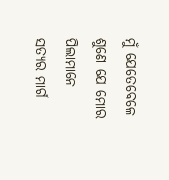ମୁଁ ଯେତେବେଳେ ଶୁଣେ ଯେ ମୋର ପିଲାମାନେ ସତ୍ୟର ମାର୍ଗ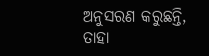ଅନୁସରଣ କରୁଛନ୍ତି, ତାହା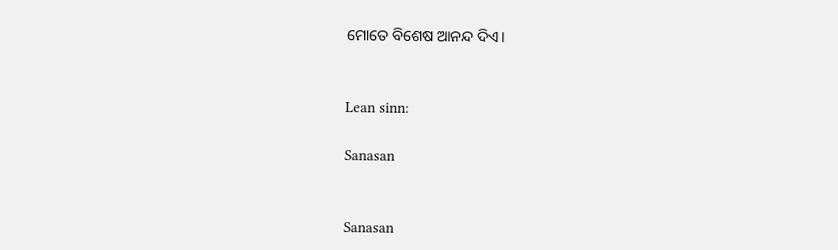ମୋତେ ବିଶେଷ ଆନନ୍ଦ ଦିଏ।


Lean sinn:

Sanasan


Sanasan